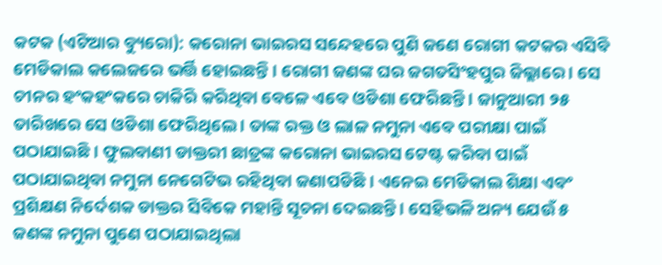କଟକ (ଏଟିଆର ବ୍ୟୁରୋ): କରୋନା ଭାଇରସ ସନ୍ଦେହରେ ପୁଣି ଜଣେ ରୋଗୀ କଟକର ଏସିବି ମେଡିକାଲ କଲେଜରେ ଭର୍ତ୍ତି ହୋଇଛନ୍ତି । ରୋଗୀ ଜଣଙ୍କ ଘର ଜଗତସିଂହପୁର ଜିଲ୍ଲାରେ । ସେ ଚୀନର ହଂକହଂକରେ ଚାକିରି କରିଥିବା ବେଳେ ଏବେ ଓଡିଶା ଫେରିଛନ୍ତି । ଜାନୁଆରୀ ୨୫ ତାରିଖରେ ସେ ଓଡିଶା ଫେରିଥିଲେ । ତାଙ୍କ ରକ୍ତ ଓ ଲାଳ ନମୁନା ଏବେ ପରୀକ୍ଷା ପାଇଁ ପଠାଯାଇଛି । ଫୁଲବାଣୀ ଡାକ୍ତରୀ ଛାତ୍ରଙ୍କ କରୋନା ଭାଇରସ ଟେଷ୍ଟ କରିବା ପାଇଁ ପଠାଯାଇଥିବା ନମୁନା ନେଗେଟିଭ ରହିଥିବା ଜଣାପଡିଛି । ଏନେଇ ମେଡିକାଲ ଶିକ୍ଷା ଏବଂ ପ୍ରଶିକ୍ଷଣ ନିର୍ଦେଶକ ଡାକ୍ତର ସିବିକେ ମହାନ୍ତି ସୂଚନା ଦେଇଛନ୍ତି । ସେହିଭଳି ଅନ୍ୟ ଯେଉଁ ୫ ଜଣଙ୍କ ନମୁନା ପୁଣେ ପଠାଯାଇଥିଲା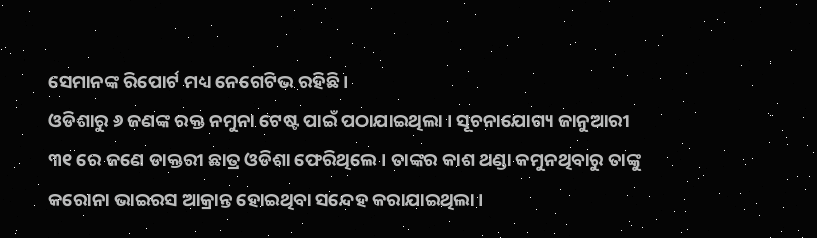ସେମାନଙ୍କ ରିପୋର୍ଟ ମଧ୍ୟ ନେଗେଟିଭ ରହିଛି ।
ଓଡିଶାରୁ ୬ ଜଣଙ୍କ ରକ୍ତ ନମୁନା ଟେଷ୍ଟ ପାଇଁ ପଠାଯାଇଥିଲା । ସୂଚନାଯୋଗ୍ୟ ଜାନୁଆରୀ ୩୧ ରେ ଜଣେ ଡାକ୍ତରୀ ଛାତ୍ର ଓଡିଶା ଫେରିଥିଲେ । ତାଙ୍କର କାଶ ଥଣ୍ଡା କମୁନଥିବାରୁ ତାଙ୍କୁ କରୋନା ଭାଇରସ ଆକ୍ରାନ୍ତ ହୋଇଥିବା ସନ୍ଦେହ କରାଯାଇଥିଲା ।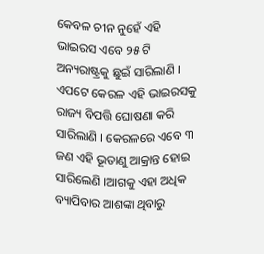କେବଳ ଚୀନ ନୁହେଁ ଏହି ଭାଇରସ ଏବେ ୨୫ ଟି ଅନ୍ୟରାଷ୍ଟ୍ରକୁ ଛୁଇଁ ସାରିଲାଣି । ଏପଟେ କେରଳ ଏହି ଭାଇରସକୁ ରାଜ୍ୟ ବିପତ୍ତି ଘୋଷଣା କରି ସାରିଲାଣି । କେରଳରେ ଏବେ ୩ ଜଣ ଏହି ଭୂତାଣୁ ଆକ୍ରାନ୍ତ ହୋଇ ସାରିଲେଣି ।ଆଗକୁ ଏହା ଅଧିକ ବ୍ୟାପିବାର ଆଶଙ୍କା ଥିବାରୁ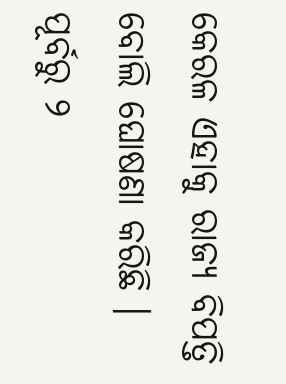କେରଳ ଏହାକୁ ରାଜ୍ୟ ବିପତ୍ତି ବୋଲି ଘୋଷଣା କରିଛି । ପୂର୍ବରୁ ୨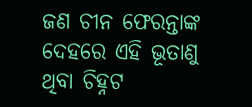ଜଣ ଚୀନ ଫେରନ୍ତାଙ୍କ ଦେହରେ ଏହି ଭୂତାଣୁ ଥିବା ଚିହ୍ନଟ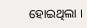ହୋଇଥିଲା ।